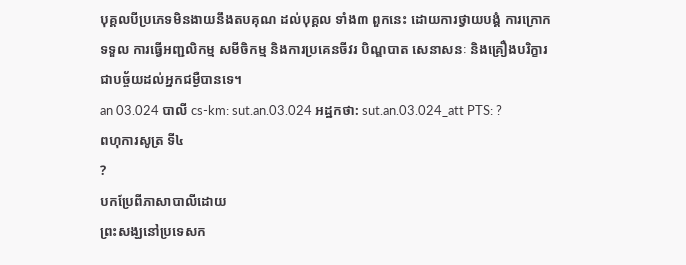បុគ្គលបីប្រភេទមិនងាយនឹងតបគុណ ដល់បុគ្គល ទាំង៣ ពួកនេះ ដោយការថ្វាយបង្គំ ការក្រោកទទួល ការធ្វើអញ្ជលិកម្ម សមីចិកម្ម និងការប្រគេនចីវរ បិណ្ឌបាត សេនាសនៈ និងគ្រឿងបរិក្ខារ ជាបច្ច័យដល់អ្នកជម្ងឺបានទេ។
an 03.024 បាលី cs-km: sut.an.03.024 អដ្ឋកថា: sut.an.03.024_att PTS: ?
ពហុការសូត្រ ទី៤
?
បកប្រែពីភាសាបាលីដោយ
ព្រះសង្ឃនៅប្រទេសក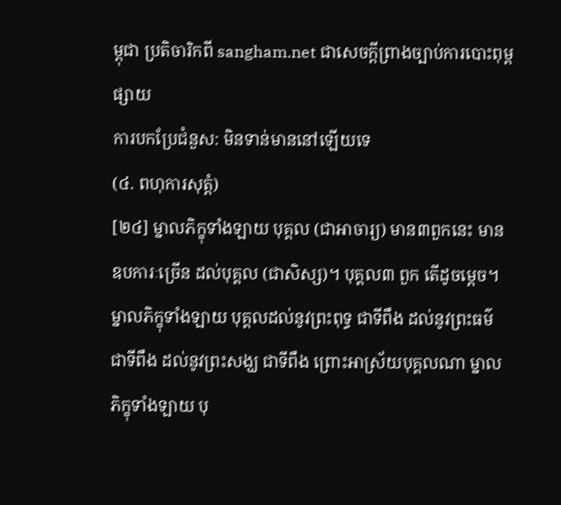ម្ពុជា ប្រតិចារិកពី sangham.net ជាសេចក្តីព្រាងច្បាប់ការបោះពុម្ពផ្សាយ
ការបកប្រែជំនួស: មិនទាន់មាននៅឡើយទេ
(៤. ពហុការសុត្តំ)
[២៤] ម្នាលភិក្ខុទាំងឡាយ បុគ្គល (ជាអាចារ្យ) មាន៣ពួកនេះ មានឧបការៈច្រើន ដល់បុគ្គល (ជាសិស្ស)។ បុគ្គល៣ ពួក តើដូចម្ដេច។ ម្នាលភិក្ខុទាំងឡាយ បុគ្គលដល់នូវព្រះពុទ្ធ ជាទីពឹង ដល់នូវព្រះធម៌ ជាទីពឹង ដល់នូវព្រះសង្ឃ ជាទីពឹង ព្រោះអាស្រ័យបុគ្គលណា ម្នាលភិក្ខុទាំងឡាយ បុ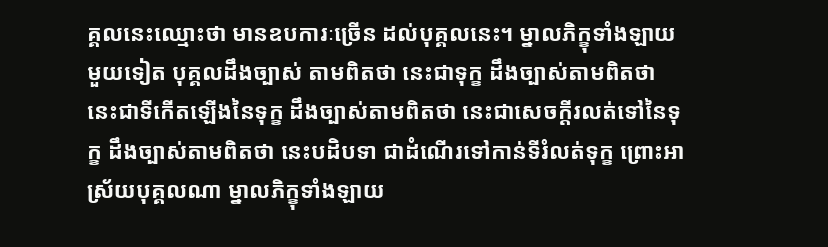គ្គលនេះឈ្មោះថា មានឧបការៈច្រើន ដល់បុគ្គលនេះ។ ម្នាលភិក្ខុទាំងឡាយ មួយទៀត បុគ្គលដឹងច្បាស់ តាមពិតថា នេះជាទុក្ខ ដឹងច្បាស់តាមពិតថា នេះជាទីកើតឡើងនៃទុក្ខ ដឹងច្បាស់តាមពិតថា នេះជាសេចក្ដីរលត់ទៅនៃទុក្ខ ដឹងច្បាស់តាមពិតថា នេះបដិបទា ជាដំណើរទៅកាន់ទីរំលត់ទុក្ខ ព្រោះអាស្រ័យបុគ្គលណា ម្នាលភិក្ខុទាំងឡាយ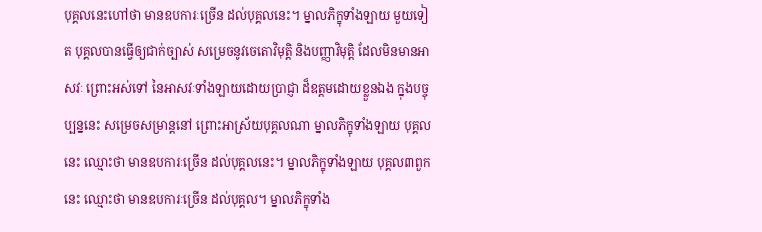បុគ្គលនេះហៅថា មានឧបការៈច្រើន ដល់បុគ្គលនេះ។ ម្នាលភិក្ខុទាំងឡាយ មួយទៀត បុគ្គលបានធ្វើឲ្យជាក់ច្បាស់ សម្រេចនូវចេតោវិមុត្តិ និងបញ្ញាវិមុត្តិ ដែលមិនមានអាសវៈ ព្រោះអស់ទៅ នៃអាសវៈទាំងឡាយដោយប្រាជ្ញា ដ៏ឧត្ដមដោយខ្លួនឯង ក្នុងបច្ចុប្បន្ននេះ សម្រេចសម្រាន្តនៅ ព្រោះអាស្រ័យបុគ្គលណា ម្នាលភិក្ខុទាំងឡាយ បុគ្គលនេះ ឈ្មោះថា មានឧបការៈច្រើន ដល់បុគ្គលនេះ។ ម្នាលភិក្ខុទាំងឡាយ បុគ្គល៣ពួកនេះ ឈ្មោះថា មានឧបការៈច្រើន ដល់បុគ្គល។ ម្នាលភិក្ខុទាំង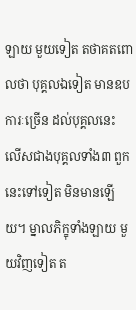ឡាយ មួយទៀត តថាគតពោលថា បុគ្គលឯទៀត មានឧបការៈច្រើន ដល់បុគ្គលនេះ លើសជាងបុគ្គលទាំង៣ ពួកនេះទៅទៀត មិនមានឡើយ។ ម្នាលភិក្ខុទាំងឡាយ មួយវិញទៀត ត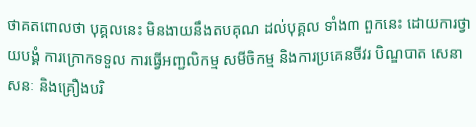ថាគតពោលថា បុគ្គលនេះ មិនងាយនឹងតបគុណ ដល់បុគ្គល ទាំង៣ ពួកនេះ ដោយការថ្វាយបង្គំ ការក្រោកទទួល ការធ្វើអញ្ជលិកម្ម សមីចិកម្ម និងការប្រគេនចីវរ បិណ្ឌបាត សេនាសនៈ និងគ្រឿងបរិ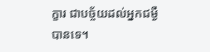ក្ខារ ជាបច្ច័យដល់អ្នកជម្ងឺបានទេ។